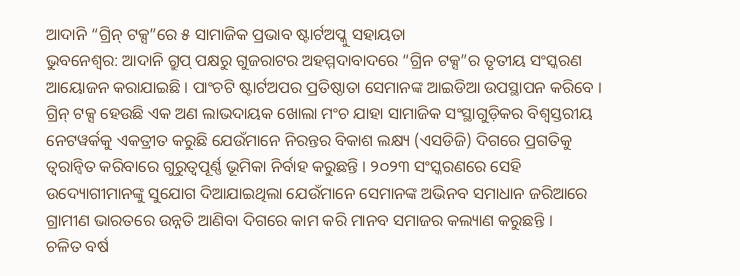ଆଦାନି “ଗ୍ରିନ୍ ଟକ୍ସ”ରେ ୫ ସାମାଜିକ ପ୍ରଭାବ ଷ୍ଟାର୍ଟଅପ୍କୁ ସହାୟତା
ଭୁବନେଶ୍ୱର: ଆଦାନି ଗ୍ରୁପ୍ ପକ୍ଷରୁ ଗୁଜରାଟର ଅହମ୍ମଦାବାଦରେ “ଗ୍ରିନ ଟକ୍ସ”ର ତୃତୀୟ ସଂସ୍କରଣ ଆୟୋଜନ କରାଯାଇଛି । ପାଂଚଟି ଷ୍ଟାର୍ଟଅପର ପ୍ରତିଷ୍ଠାତା ସେମାନଙ୍କ ଆଇଡିଆ ଉପସ୍ଥାପନ କରିବେ । ଗ୍ରିନ୍ ଟକ୍ସ ହେଉଛି ଏକ ଅଣ ଲାଭଦାୟକ ଖୋଲା ମଂଚ ଯାହା ସାମାଜିକ ସଂସ୍ଥାଗୁଡ଼ିକର ବିଶ୍ୱସ୍ତରୀୟ ନେଟୱର୍କକୁ ଏକତ୍ରୀତ କରୁଛି ଯେଉଁମାନେ ନିରନ୍ତର ବିକାଶ ଲକ୍ଷ୍ୟ (ଏସଡିଜି) ଦିଗରେ ପ୍ରଗତିକୁ ତ୍ୱରାନ୍ୱିତ କରିବାରେ ଗୁରୁତ୍ୱପୂର୍ଣ୍ଣ ଭୂମିକା ନିର୍ବାହ କରୁଛନ୍ତି । ୨୦୨୩ ସଂସ୍କରଣରେ ସେହି ଉଦ୍ୟୋଗୀମାନଙ୍କୁ ସୁଯୋଗ ଦିଆଯାଇଥିଲା ଯେଉଁମାନେ ସେମାନଙ୍କ ଅଭିନବ ସମାଧାନ ଜରିଆରେ ଗ୍ରାମୀଣ ଭାରତରେ ଉନ୍ନତି ଆଣିବା ଦିଗରେ କାମ କରି ମାନବ ସମାଜର କଲ୍ୟାଣ କରୁଛନ୍ତି ।
ଚଳିତ ବର୍ଷ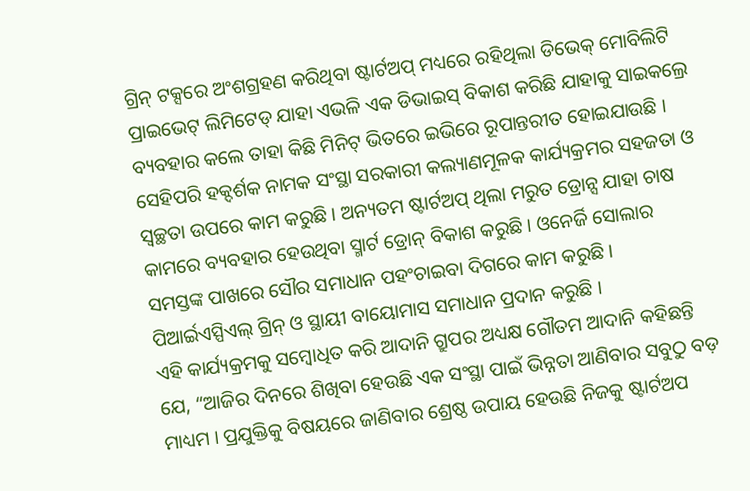ଗ୍ରିନ୍ ଟକ୍ସରେ ଅଂଶଗ୍ରହଣ କରିଥିବା ଷ୍ଟାର୍ଟଅପ୍ ମଧ୍ୟରେ ରହିଥିଲା ଡିଭେକ୍ ମୋବିଲିଟି ପ୍ରାଇଭେଟ୍ ଲିମିଟେଡ୍ ଯାହା ଏଭଳି ଏକ ଡିଭାଇସ୍ ବିକାଶ କରିଛି ଯାହାକୁ ସାଇକଲ୍ରେ ବ୍ୟବହାର କଲେ ତାହା କିଛି ମିନିଟ୍ ଭିତରେ ଇଭିରେ ରୂପାନ୍ତରୀତ ହୋଇଯାଉଛି । ସେହିପରି ହକ୍ଦର୍ଶକ ନାମକ ସଂସ୍ଥା ସରକାରୀ କଲ୍ୟାଣମୂଳକ କାର୍ଯ୍ୟକ୍ରମର ସହଜତା ଓ ସ୍ୱଚ୍ଛତା ଉପରେ କାମ କରୁଛି । ଅନ୍ୟତମ ଷ୍ଟାର୍ଟଅପ୍ ଥିଲା ମରୁତ ଡ୍ରୋନ୍ସ ଯାହା ଚାଷ କାମରେ ବ୍ୟବହାର ହେଉଥିବା ସ୍ମାର୍ଟ ଡ୍ରୋନ୍ ବିକାଶ କରୁଛି । ଓନେର୍ଜି ସୋଲାର ସମସ୍ତଙ୍କ ପାଖରେ ସୌର ସମାଧାନ ପହଂଚାଇବା ଦିଗରେ କାମ କରୁଛି । ପିଆର୍ଇଏସ୍ପିଏଲ୍ ଗ୍ରିନ୍ ଓ ସ୍ଥାୟୀ ବାୟୋମାସ ସମାଧାନ ପ୍ରଦାନ କରୁଛି ।
ଏହି କାର୍ଯ୍ୟକ୍ରମକୁ ସମ୍ବୋଧିତ କରି ଆଦାନି ଗ୍ରୁପର ଅଧ୍ୟକ୍ଷ ଗୌତମ ଆଦାନି କହିଛନ୍ତି ଯେ, “ଆଜିର ଦିନରେ ଶିଖିବା ହେଉଛି ଏକ ସଂସ୍ଥା ପାଇଁ ଭିନ୍ନତା ଆଣିବାର ସବୁଠୁ ବଡ଼ ମାଧ୍ୟମ । ପ୍ରଯୁକ୍ତିକୁ ବିଷୟରେ ଜାଣିବାର ଶ୍ରେଷ୍ଠ ଉପାୟ ହେଉଛି ନିଜକୁ ଷ୍ଟାର୍ଟଅପ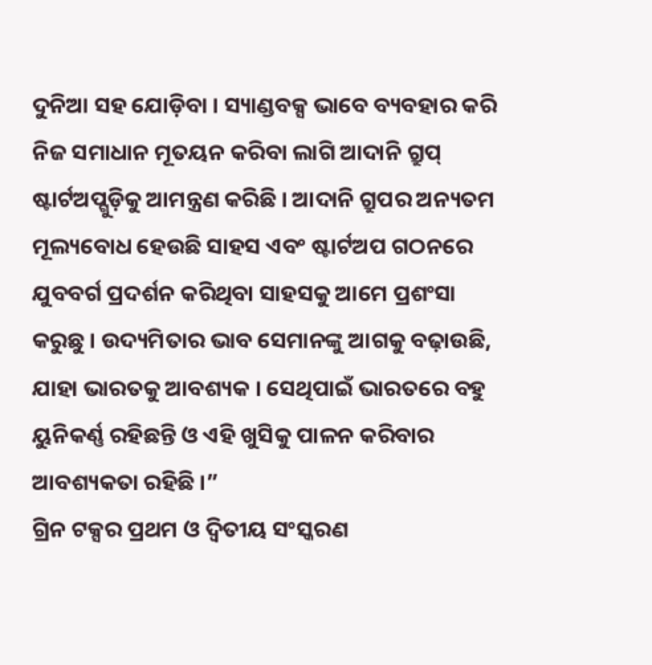ଦୁନିଆ ସହ ଯୋଡ଼ିବା । ସ୍ୟାଣ୍ଡବକ୍ସ ଭାବେ ବ୍ୟବହାର କରି ନିଜ ସମାଧାନ ମୂତୟନ କରିବା ଲାଗି ଆଦାନି ଗ୍ରୁପ୍ ଷ୍ଟାର୍ଟଅପ୍ଗୁଡ଼ିକୁ ଆମନ୍ତ୍ରଣ କରିଛି । ଆଦାନି ଗ୍ରୁପର ଅନ୍ୟତମ ମୂଲ୍ୟବୋଧ ହେଉଛି ସାହସ ଏବଂ ଷ୍ଟାର୍ଟଅପ ଗଠନରେ ଯୁବବର୍ଗ ପ୍ରଦର୍ଶନ କରିଥିବା ସାହସକୁ ଆମେ ପ୍ରଶଂସା କରୁଛୁ । ଉଦ୍ୟମିତାର ଭାବ ସେମାନଙ୍କୁ ଆଗକୁ ବଢ଼ାଉଛି, ଯାହା ଭାରତକୁ ଆବଶ୍ୟକ । ସେଥିପାଇଁ ଭାରତରେ ବହୁ ୟୁନିକର୍ଣ୍ଣ ରହିଛନ୍ତି ଓ ଏହି ଖୁସିକୁ ପାଳନ କରିବାର ଆବଶ୍ୟକତା ରହିଛି ।”
ଗ୍ରିନ ଟକ୍ସର ପ୍ରଥମ ଓ ଦ୍ୱିତୀୟ ସଂସ୍କରଣ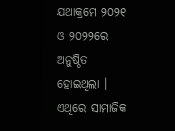ଯଥାକ୍ରମେ ୨୦୨୧ ଓ ୨୦୨୨ରେ ଅନୁଷ୍ଠିତ ହୋଇଥିଲା । ଏଥିରେ ସାମାଜିକ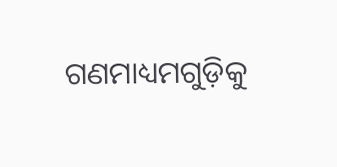ଗଣମାଧ୍ୟମଗୁଡ଼ିକୁ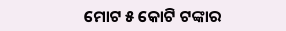ମୋଟ ୫ କୋଟି ଟଙ୍କାର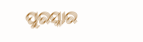ପୁରସ୍କାର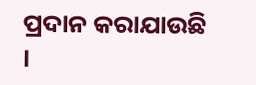ପ୍ରଦାନ କରାଯାଉଛି ।